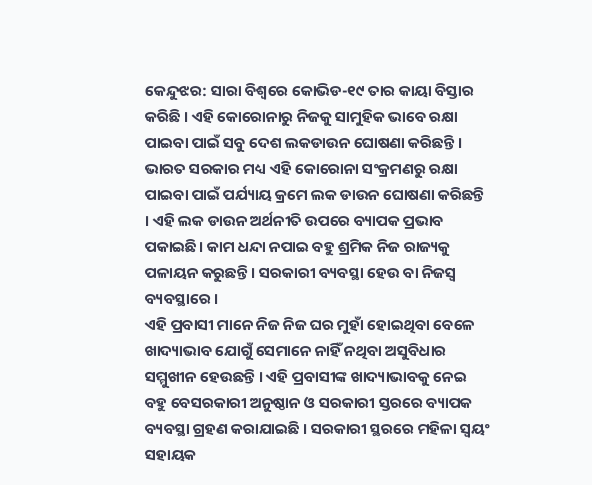କେନ୍ଦୁଝର: ସାରା ବିଶ୍ୱରେ କୋଭିଡ-୧୯ ତାର କାୟା ବିସ୍ତାର କରିଛି । ଏହି କୋରୋନାରୁ ନିଜକୁ ସାମୁହିକ ଭାବେ ରକ୍ଷା ପାଇବା ପାଇଁ ସବୁ ଦେଶ ଲକଡାଉନ ଘୋଷଣା କରିଛନ୍ତି । ଭାରତ ସରକାର ମଧ୍ୟ ଏହି କୋରୋନା ସଂକ୍ରମଣରୁ ରକ୍ଷା ପାଇବା ପାଇଁ ପର୍ଯ୍ୟାୟ କ୍ରମେ ଲକ ଡାଉନ ଘୋଷଣା କରିଛନ୍ତି । ଏହି ଲକ ଡାଉନ ଅର୍ଥନୀତି ଉପରେ ବ୍ୟାପକ ପ୍ରଭାବ ପକାଇଛି। କାମ ଧନ୍ଦା ନପାଇ ବହୁ ଶ୍ରମିକ ନିଜ ରାଜ୍ୟକୁ ପଳାୟନ କରୁଛନ୍ତି । ସରକାରୀ ବ୍ୟବସ୍ଥା ହେଉ ବା ନିଜସ୍ୱ ବ୍ୟବସ୍ଥାରେ ।
ଏହି ପ୍ରବାସୀ ମାନେ ନିଜ ନିଜ ଘର ମୁହାଁ ହୋଇଥିବା ବେଳେ ଖାଦ୍ୟାଭାବ ଯୋଗୁଁ ସେମାନେ ନାହିଁ ନଥିବା ଅସୁବିଧାର ସମ୍ମୁଖୀନ ହେଉଛନ୍ତି । ଏହି ପ୍ରବାସୀଙ୍କ ଖାଦ୍ୟାଭାବକୁ ନେଇ ବହୁ ବେସରକାରୀ ଅନୁଷ୍ଠାନ ଓ ସରକାରୀ ସ୍ତରରେ ବ୍ୟାପକ ବ୍ୟବସ୍ଥା ଗ୍ରହଣ କରାଯାଇଛି । ସରକାରୀ ସ୍ଥରରେ ମହିଳା ସ୍ୱୟଂ ସହାୟକ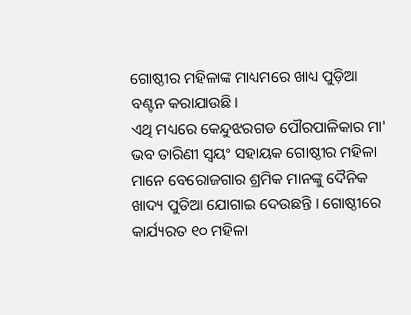ଗୋଷ୍ଠୀର ମହିଳାଙ୍କ ମାଧ୍ୟମରେ ଖାଧ୍ୟ ପୁଡ଼ିଆ ବଣ୍ଟନ କରାଯାଉଛି।
ଏଥି ମଧ୍ୟରେ କେନ୍ଦୁଝରଗଡ ପୌରପାଳିକାର ମା' ଭବ ତାରିଣୀ ସ୍ୱୟଂ ସହାୟକ ଗୋଷ୍ଠୀର ମହିଳା ମାନେ ବେରୋଜଗାର ଶ୍ରମିକ ମାନଙ୍କୁ ଦୈନିକ ଖାଦ୍ୟ ପୁଡିଆ ଯୋଗାଇ ଦେଉଛନ୍ତି । ଗୋଷ୍ଠୀରେ କାର୍ଯ୍ୟରତ ୧୦ ମହିଳା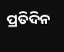ପ୍ରତିଦିନ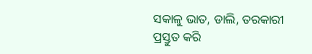ସକାଳୁ ଭାତ, ଡାଲି, ତରକାରୀ ପ୍ରସ୍ତୁତ କରି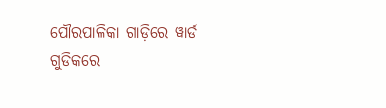ପୌରପାଳିକା ଗାଡ଼ିରେ ୱାର୍ଡ ଗୁଡିକରେ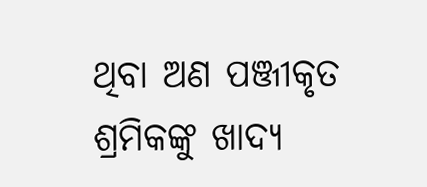ଥିବା ଅଣ ପଞ୍ଜୀକୃତ ଶ୍ରମିକଙ୍କୁ ଖାଦ୍ୟ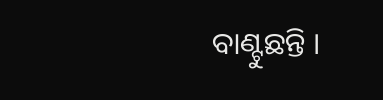ବାଣ୍ଟୁଛନ୍ତି ।